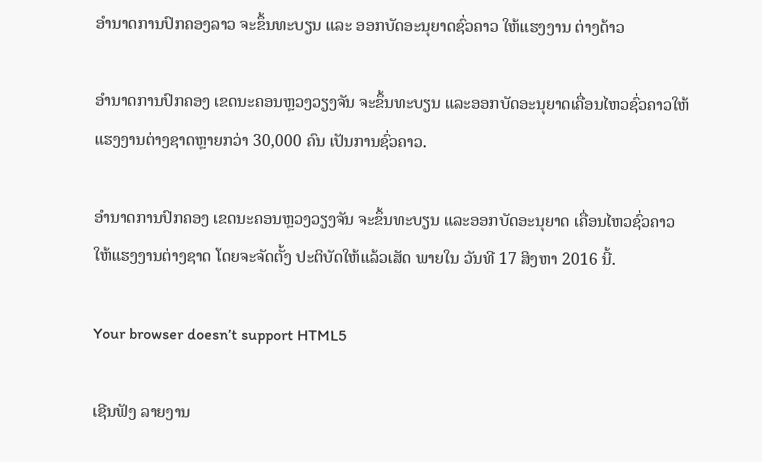ອຳນາດການປົກຄອງລາວ ຈະຂຶ້ນທະບຽນ ແລະ ອອກບັດອະນຸຍາດຊົ່ວຄາວ ໃຫ້ແຮງງານ ຕ່າງດ້າວ

ອຳນາດການປົກຄອງ ເຂດນະຄອນຫຼວງວຽງຈັນ ຈະຂຶ້ນທະບຽນ ແລະອອກບັດອະນຸຍາດເຄື່ອນໄຫວຊົ່ວຄາວໃຫ້ແຮງງານຕ່າງຊາດຫຼາຍກວ່າ 30,000 ຄົນ ເປັນການຊົ່ວຄາວ.

ອຳນາດການປົກຄອງ ເຂດນະຄອນຫຼວງວຽງຈັນ ຈະຂຶ້ນທະບຽນ ແລະອອກບັດອະນຸຍາດ ເຄື່ອນໄຫວຊົ່ວຄາວໃຫ້ແຮງງານຕ່າງຊາດ ໂດຍຈະຈັດຕັ້ງ ປະຕິບັດໃຫ້ແລ້ວເສັດ ພາຍໃນ ວັນທີ 17 ສິງຫາ 2016 ນີ້.

Your browser doesn’t support HTML5

ເຊີນຟັງ ລາຍງານ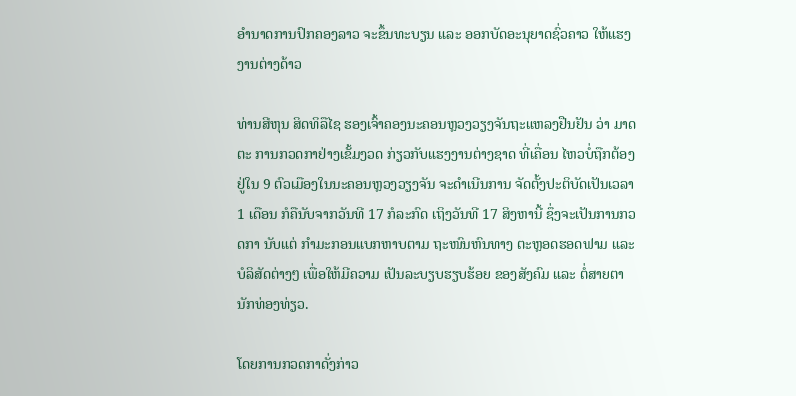ອຳນາດການປົກຄອງລາວ ຈະຂຶ້ນທະບຽນ ແລະ ອອກບັດອະນຸຍາດຊົ່ວຄາວ ໃຫ້ແຮງງານຕ່າງດ້າວ

ທ່ານສີຫຸນ ສິດທິລືໄຊ ຮອງເຈົ້າຄອງນະຄອນຫຼວງວຽງຈັນຖະແຫລງຢືນຢັນ ວ່າ ມາດຕະ ການກວດກາຢ່າງເຂັ້ມງວດ ກ່ຽວກັບແຮງງານຕ່າງຊາດ ທີ່ເຄື່ອນ ໄຫວບໍ່ຖືກຕ້ອງຢູ່ໃນ 9 ຕົວເມືອງໃນນະຄອນຫຼວງວຽງຈັນ ຈະດຳເນີນການ ຈັດຕັ້ງປະຕິບັດເປັນເວລາ 1 ເດືອນ ກໍຄືນັບຈາກວັນທີ 17 ກໍລະກົດ ເຖິງວັນທີ 17 ສິງຫານີ້ ຊຶ່ງຈະເປັນການກວດກາ ນັບແຕ່ ກຳມະກອນແບກຫາບຕາມ ຖະໜົນຫົນທາງ ຕະຫຼອດຮອດຟາມ ແລະ ບໍລິສັດຕ່າງໆ ເພື່ອໃຫ້ມີຄວາມ ເປັນລະບຽບຮຽບຮ້ອຍ ຂອງສັງຄົມ ແລະ ຕໍ່ສາຍຕານັກທ່ອງທ່ຽວ.

ໂດຍການກວດກາດັ່ງກ່າວ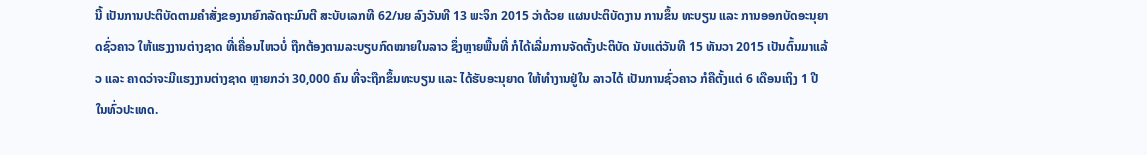ນີ້ ເປັນການປະຕິບັດຕາມຄຳສັ່ງຂອງນາຍົກລັດຖະມົນຕີ ສະບັບເລກທີ 62/ນຍ ລົງວັນທີ 13 ພະຈິກ 2015 ວ່າດ້ວຍ ແຜນປະຕິບັດງານ ການຂຶ້ນ ທະບຽນ ແລະ ການອອກບັດອະນຸຍາດຊົ່ວຄາວ ໃຫ້ແຮງງານຕ່າງຊາດ ທີ່ເຄື່ອນໄຫວບໍ່ ຖືກຕ້ອງຕາມລະບຽບກົດໝາຍໃນລາວ ຊຶ່ງຫຼາຍພື້ນທີ່ ກໍໄດ້ເລີ່ມການຈັດຕັ້ງປະຕິບັດ ນັບແຕ່ວັນທີ 15 ທັນວາ 2015 ເປັນຕົ້ນມາແລ້ວ ແລະ ຄາດວ່າຈະມີແຮງງານຕ່າງຊາດ ຫຼາຍກວ່າ 30,000 ຄົນ ທີ່ຈະຖືກຂຶ້ນທະບຽນ ແລະ ໄດ້ຮັບອະນຸຍາດ ໃຫ້ທຳງານຢູ່ໃນ ລາວໄດ້ ເປັນການຊົ່ວຄາວ ກໍຄືຕັ້ງແຕ່ 6 ເດືອນເຖິງ 1 ປີ ໃນທົ່ວປະເທດ.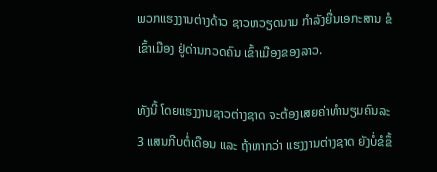ພວກແຮງງານຕ່າງດ້າວ ຊາວຫວຽດນາມ ກຳລັງຍື່ນເອກະສານ ຂໍເຂົ້າເມືອງ ຢູ່ດ່ານກວດຄົນ ເຂົ້າເມືອງຂອງລາວ.

ທັງນີ້ ໂດຍແຮງງານຊາວຕ່າງຊາດ ຈະຕ້ອງເສຍຄ່າທຳນຽມຄົນລະ 3 ແສນກີບຕໍ່ເດືອນ ແລະ ຖ້າຫາກວ່າ ແຮງງານຕ່າງຊາດ ຍັງບໍ່ຂໍຂຶ້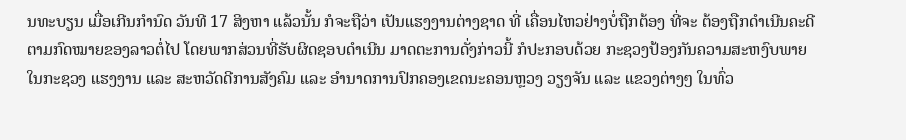ນທະບຽນ ເມື່ອເກີນກຳນົດ ວັນທີ 17 ສິງຫາ ແລ້ວນັ້ນ ກໍຈະຖືວ່າ ເປັນແຮງງານຕ່າງຊາດ ທີ່ ເຄື່ອນໄຫວຢ່າງບໍ່ຖືກຕ້ອງ ທີ່ຈະ ຕ້ອງຖືກດຳເນີນຄະດີຕາມກົດໝາຍຂອງລາວຕໍ່ໄປ ໂດຍພາກສ່ວນທີ່ຮັບຜິດຊອບດຳເນີນ ມາດຕະການດັ່ງກ່າວນີ້ ກໍປະກອບດ້ວຍ ກະຊວງປ້ອງກັນຄວາມສະຫງົບພາຍໃນກະຊວງ ແຮງງານ ແລະ ສະຫວັດດີການສັງຄົມ ແລະ ອຳນາດການປົກຄອງເຂດນະຄອນຫຼວງ ວຽງຈັນ ແລະ ແຂວງຕ່າງໆ ໃນທົ່ວ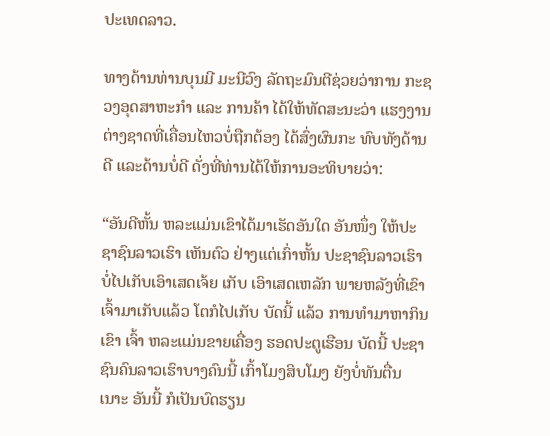ປະເທດລາວ.

ທາງດ້ານທ່ານບຸນມີ ມະນີວົງ ລັດຖະມົນຕີຊ່ວຍວ່າການ ກະຊວງອຸດສາຫະກຳ ແລະ ການຄ້າ ໄດ້ໃຫ້ທັດສະນະວ່າ ແຮງງານຕ່າງຊາດທີ່ເຄື່ອນໄຫວບໍ່ຖືກຕ້ອງ ໄດ້ສົ່ງຜົນກະ ທົບທັງດ້ານດີ ແລະດ້ານບໍ່ດີ ດັ່ງທີ່ທ່ານໄດ້ໃຫ້ການອະທິບາຍວ່າ:

“ອັນດີຫັ້ນ ຫລະແມ່ນເຂົາໄດ້ມາເຮັດອັນໃດ ອັນໜຶ່ງ ໃຫ້ປະຊາຊົນລາວເຮົາ ເຫັນຕົວ ຢ່າງແຕ່ເກົ່າຫັ້ນ ປະຊາຊົນລາວເຮົາບໍ່ໄປເກັບເອົາເສດເຈ້ຍ ເກັບ ເອົາເສດເຫລັກ ພາຍຫລັງທີ່ເຂົາເຈົ້າມາເກັບແລ້ວ ໂຕກໍໄປເກັບ ບັດນີ້ ແລ້ວ ການທຳມາຫາກິນເຂົາ ເຈົ້າ ຫລະແມ່ນຂາຍເຄື່ອງ ຮອດປະຕູເຮືອນ ບັດນີ້ ປະຊາຊົນຄົນລາວເຮົາບາງຄົນນີ້ ເກົ້າໂມງສິບໂມງ ຍັງບໍ່ທັນຕື່ນເນາະ ອັນນີ້ ກໍເປັນບົດຮຽນ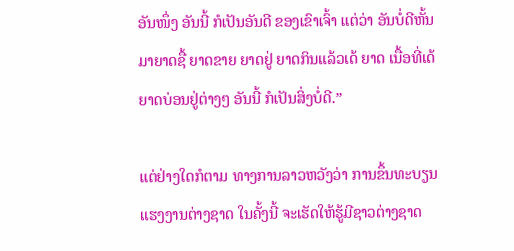ອັນໜຶ່ງ ອັນນີ້ ກໍເປັນອັນດີ ຂອງເຂົາເຈົ້າ ແຕ່ວ່າ ອັນບໍ່ດີຫັ້ນ ມາຍາດຊື້ ຍາດຂາຍ ຍາດຢູ່ ຍາດກິນແລ້ວເດ້ ຍາດ ເນື້ອທີ່ເດ້ ຍາດບ່ອນຢູ່ຕ່າງໆ ອັນນີ້ ກໍເປັນສິ່ງບໍ່ດີ.”

ແຕ່ຢ່າງໃດກໍຕາມ ທາງການລາວຫວັງວ່າ ການຂຶ້ນທະບຽນແຮງງານຕ່າງຊາດ ໃນຄັ້ງນີ້ ຈະເຮັດໃຫ້ຮູ້ມີຊາວຕ່າງຊາດ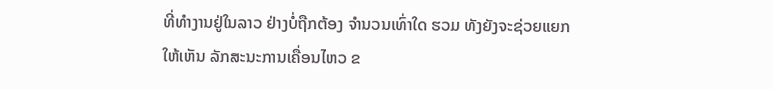ທີ່ທຳງານຢູ່ໃນລາວ ຢ່າງບໍ່ຖືກຕ້ອງ ຈຳນວນເທົ່າໃດ ຮວມ ທັງຍັງຈະຊ່ວຍແຍກໃຫ້ເຫັນ ລັກສະນະການເຄື່ອນໄຫວ ຂ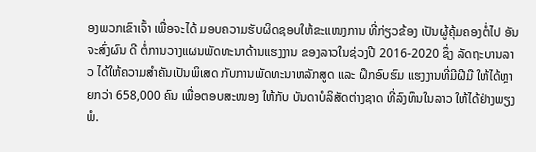ອງພວກເຂົາເຈົ້າ ເພື່ອຈະໄດ້ ມອບຄວາມຮັບຜິດຊອບໃຫ້ຂະແໜງການ ທີ່ກ່ຽວຂ້ອງ ເປັນຜູ້ຄຸ້ມຄອງຕໍ່ໄປ ອັນຈະສົ່ງຜົນ ດີ ຕໍ່ການວາງແຜນພັດທະນາດ້ານແຮງງານ ຂອງລາວໃນຊ່ວງປີ 2016-2020 ຊຶ່ງ ລັດຖະບານລາວ ໄດ້ໃຫ້ຄວາມສຳຄັນເປັນພິເສດ ກັບການພັດທະນາຫລັກສູດ ແລະ ຝຶກອົບຮົມ ແຮງງານທີ່ມີຝີມື ໃຫ້ໄດ້ຫຼາຍກວ່າ 658,000 ຄົນ ເພື່ອຕອບສະໜອງ ໃຫ້ກັບ ບັນດາບໍລິສັດຕ່າງຊາດ ທີ່ລົງທຶນໃນລາວ ໃຫ້ໄດ້ຢ່າງພຽງພໍ.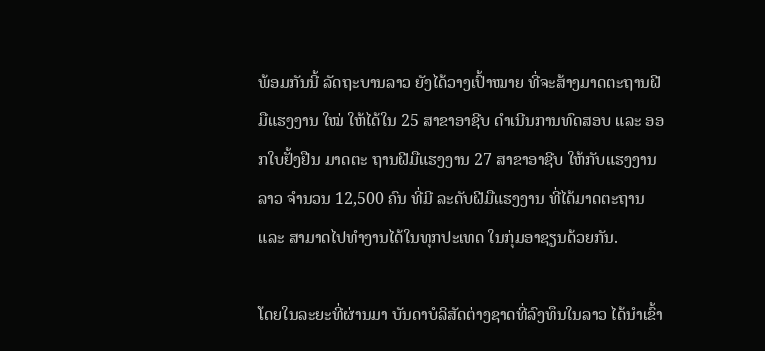ພ້ອມກັນນີ້ ລັດຖະບານລາວ ຍັງໄດ້ວາງເປົ້າໝາຍ ທີ່ຈະສ້າງມາດຕະຖານຝີມືແຮງງານ ໃໝ່ ໃຫ້ໄດ້ໃນ 25 ສາຂາອາຊີບ ດຳເນີນການທົດສອບ ແລະ ອອກໃບຢັ້ງຢືນ ມາດຕະ ຖານຝີມືແຮງງານ 27 ສາຂາອາຊີບ ໃຫ້ກັບແຮງງານລາວ ຈຳນວນ 12,500 ຄົນ ທີ່ມີ ລະດັບຝີມືແຮງງານ ທີ່ໄດ້ມາດຕະຖານ ແລະ ສາມາດໄປທຳງານໄດ້ໃນທຸກປະເທດ ໃນກຸ່ມອາຊຽນດ້ວຍກັນ.

ໂດຍໃນລະຍະທີ່ຜ່ານມາ ບັນດາບໍລິສັດຕ່າງຊາດທີ່ລົງທຶນໃນລາວ ໄດ້ນຳເຂົ້າ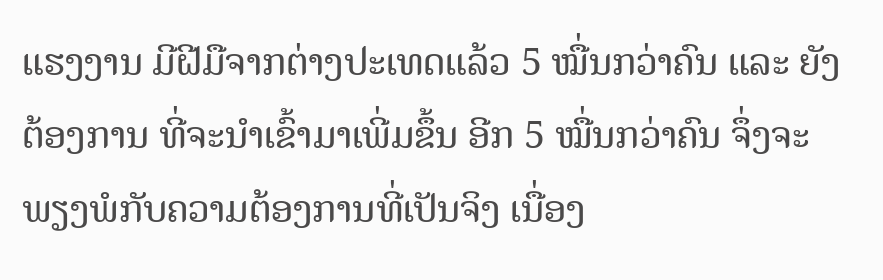ແຮງງານ ມີຝີມືຈາກຕ່າງປະເທດແລ້ວ 5 ໝື່ນກວ່າຄົນ ແລະ ຍັງຕ້ອງການ ທີ່ຈະນຳເຂົ້າມາເພີ່ມຂຶ້ນ ອີກ 5 ໝື່ນກວ່າຄົນ ຈຶ່ງຈະພຽງພໍກັບຄວາມຕ້ອງການທີ່ເປັນຈິງ ເນື່ອງ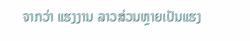ຈາກວ່າ ແຮງງານ ລາວສ່ວນຫຼາຍເປັນແຮງ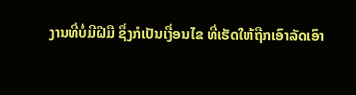ງານທີ່ບໍ່ມີຝີມື ຊຶ່ງກໍເປັນເງື່ອນໄຂ ທີ່ເຮັດໃຫ້ຖືກເອົາລັດເອົາ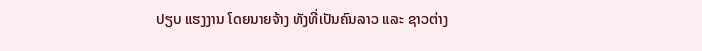ປຽບ ແຮງງານ ໂດຍນາຍຈ້າງ ທັງທີ່ເປັນຄົນລາວ ແລະ ຊາວຕ່າງ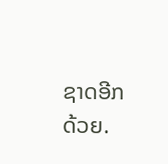ຊາດອີກດ້ວຍ.